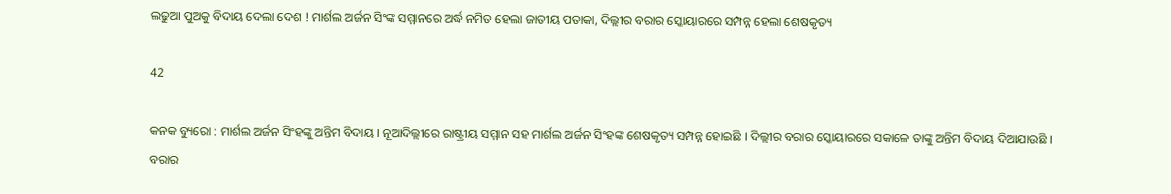ଲଢୁଆ ପୁଅକୁ ବିଦାୟ ଦେଲା ଦେଶ ! ମାର୍ଶଲ ଅର୍ଜନ ସିଂଙ୍କ ସମ୍ମାନରେ ଅର୍ଦ୍ଧ ନମିତ ହେଲା ଜାତୀୟ ପତାକା, ଦିଲ୍ଲୀର ବରାର ସ୍କୋୟାରରେ ସମ୍ପନ୍ନ ହେଲା ଶେଷକୃତ୍ୟ

42

କନକ ବ୍ୟୁରୋ : ମାର୍ଶଲ ଅର୍ଜନ ସିଂହଙ୍କୁ ଅନ୍ତିମ ବିଦାୟ । ନୂଆଦିଲ୍ଲୀରେ ରାଷ୍ଟ୍ରୀୟ ସମ୍ମାନ ସହ ମାର୍ଶଲ ଅର୍ଜନ ସିଂହଙ୍କ ଶେଷକୃତ୍ୟ ସମ୍ପନ୍ନ ହୋଇଛି । ଦିଲ୍ଲୀର ବରାର ସ୍କୋୟାରରେ ସକାଳେ ତାଙ୍କୁ ଅନ୍ତିମ ବିଦାୟ ଦିଆଯାଉଛି । ବରାର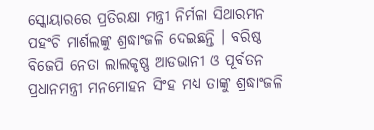ସ୍କୋୟାରରେ ପ୍ରତିରକ୍ଷା ମନ୍ତ୍ରୀ ନିର୍ମଳା ସିଥାରମନ ପହଂଚି ମାର୍ଶଲଙ୍କୁ ଶ୍ରଦ୍ଧାଂଜଳି ଦେଇଛନ୍ତି । ବରିଷ୍ଠ ବିଜେପି ନେତା ଲାଲକୃଷ୍ଣ ଆଡଭାନୀ ଓ ପୂର୍ବତନ ପ୍ରଧାନମନ୍ତ୍ରୀ ମନମୋହନ ସିଂହ ମଧ୍ୟ ତାଙ୍କୁ ଶ୍ରଦ୍ଧାଂଜଳି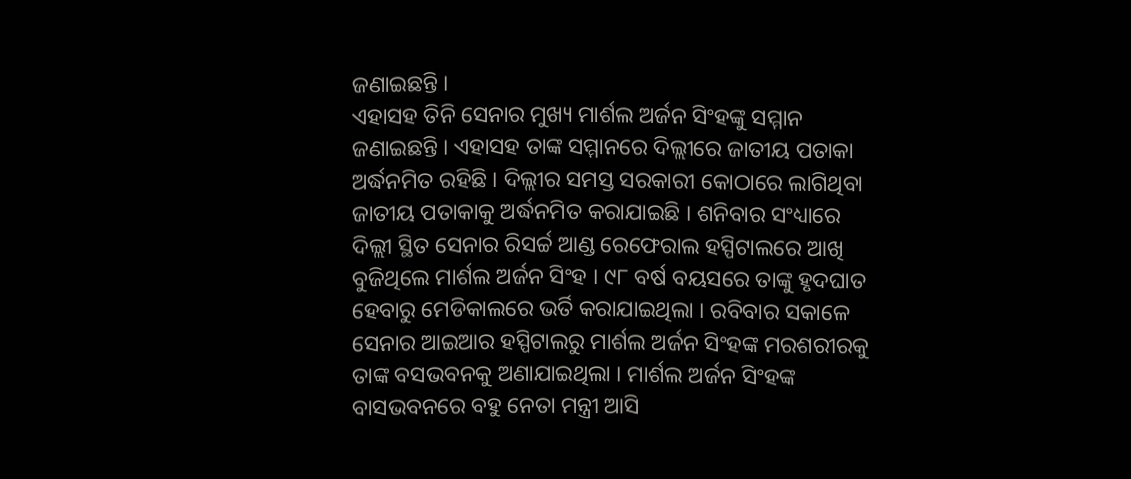ଜଣାଇଛନ୍ତି ।
ଏହାସହ ତିନି ସେନାର ମୁଖ୍ୟ ମାର୍ଶଲ ଅର୍ଜନ ସିଂହଙ୍କୁ ସମ୍ମାନ ଜଣାଇଛନ୍ତି । ଏହାସହ ତାଙ୍କ ସମ୍ମାନରେ ଦିଲ୍ଲୀରେ ଜାତୀୟ ପତାକା ଅର୍ଦ୍ଧନମିତ ରହିଛି । ଦିଲ୍ଲୀର ସମସ୍ତ ସରକାରୀ କୋଠାରେ ଲାଗିଥିବା ଜାତୀୟ ପତାକାକୁ ଅର୍ଦ୍ଧନମିତ କରାଯାଇଛି । ଶନିବାର ସଂଧ୍ୟାରେ ଦିଲ୍ଲୀ ସ୍ଥିତ ସେନାର ରିସର୍ଚ୍ଚ ଆଣ୍ଡ ରେଫେରାଲ ହସ୍ପିଟାଲରେ ଆଖି ବୁଜିଥିଲେ ମାର୍ଶଲ ଅର୍ଜନ ସିଂହ । ୯୮ ବର୍ଷ ବୟସରେ ତାଙ୍କୁ ହୃଦଘାତ ହେବାରୁ ମେଡିକାଲରେ ଭର୍ତି କରାଯାଇଥିଲା । ରବିବାର ସକାଳେ ସେନାର ଆଇଆର ହସ୍ପିଟାଲରୁ ମାର୍ଶଲ ଅର୍ଜନ ସିଂହଙ୍କ ମରଶରୀରକୁ ତାଙ୍କ ବସଭବନକୁ ଅଣାଯାଇଥିଲା । ମାର୍ଶଲ ଅର୍ଜନ ସିଂହଙ୍କ ବାସଭବନରେ ବହୁ ନେତା ମନ୍ତ୍ରୀ ଆସି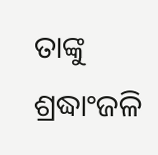ତାଙ୍କୁ ଶ୍ରଦ୍ଧାଂଜଳି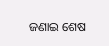ଜଣାଇ ଶେଷ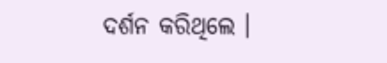ଦର୍ଶନ କରିଥିଲେ ।